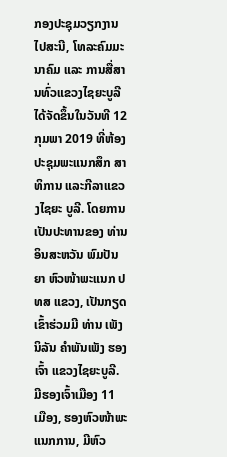ກອງປະຊຸມວຽກງານໄປສະນີ, ໂທລະຄົມມະນາຄົມ ແລະ ການສື່ສານທົ່ວແຂວງໄຊຍະບູລີ ໄດ້ຈັດຂຶ້ນໃນວັນທີ 12 ກຸມພາ 2019 ທີ່ຫ້ອງປະຊຸມພະແນກສຶກ ສາທິການ ແລະກີລາແຂວງໄຊຍະ ບູລີ. ໂດຍການເປັນປະທານຂອງ ທ່ານ ອິນສະຫວັນ ພົມປັນຍາ ຫົວໜ້າພະແນກ ປທສ ແຂວງ, ເປັນກຽດເຂົ້າຮ່ວມມີ ທ່ານ ເພັງນິລັນ ຄຳພັນເພັງ ຮອງເຈົ້າ ແຂວງໄຊຍະບູລີ. ມີຮອງເຈົ້າເມືອງ 11 ເມືອງ, ຮອງຫົວໜ້າພະແນກການ, ມີຫົວ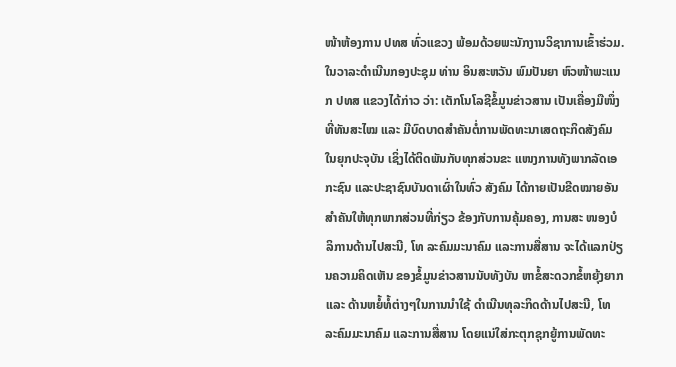ໜ້າຫ້ອງການ ປທສ ທົ່ວແຂວງ ພ້ອມດ້ວຍພະນັກງານວິຊາການເຂົ້າຮ່ວມ.
ໃນວາລະດຳເນີນກອງປະຊຸມ ທ່ານ ອິນສະຫວັນ ພົມປັນຍາ ຫົວໜ້າພະແນກ ປທສ ແຂວງໄດ້ກ່າວ ວ່າ: ເຕັກໂນໂລຊີຂໍ້ມູນຂ່າວສານ ເປັນເຄື່ອງມືໜຶ່ງທີ່ທັນສະໄໝ ແລະ ມີບົດບາດສຳຄັນຕໍ່ການພັດທະນາເສດຖະກິດສັງຄົມ ໃນຍຸກປະຈຸບັນ ເຊິ່ງໄດ້ຕິດພັນກັບທຸກສ່ວນຂະ ແໜງການທັງພາກລັດເອກະຊົນ ແລະປະຊາຊົນບັນດາເຜົ່າໃນທົ່ວ ສັງຄົມ ໄດ້ກາຍເປັນຂີດໝາຍອັນ ສຳຄັນໃຫ້ທຸກພາກສ່ວນທີ່ກ່ຽວ ຂ້ອງກັບການຄຸ້ມຄອງ, ການສະ ໜອງບໍລິການດ້ານໄປສະນີ, ໂທ ລະຄົມມະນາຄົມ ແລະການສື່ສານ ຈະໄດ້ແລກປ່ຽນຄວາມຄິດເຫັນ ຂອງຂໍ້ມູນຂ່າວສານນັບທັງບັນ ຫາຂໍ້ສະດວກຂໍ້ຫຍຸ້ງຍາກ ແລະ ດ້ານຫຍໍ້ທໍ້ຕ່າງໆໃນການນຳໃຊ້ ດຳເນີນທຸລະກິດດ້ານໄປສະນີ, ໂທ ລະຄົມມະນາຄົມ ແລະການສື່ສານ ໂດຍແນ່ໃສ່ກະຕຸກຊຸກຍູ້ການພັດທະ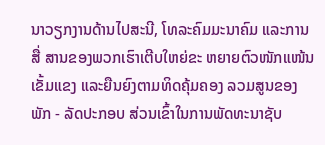ນາວຽກງານດ້ານໄປສະນີ, ໂທລະຄົມມະນາຄົມ ແລະການສື່ ສານຂອງພວກເຮົາເຕີບໃຫຍ່ຂະ ຫຍາຍຕົວໜັກແໜ້ນເຂັ້ມແຂງ ແລະຍືນຍົງຕາມທິດຄຸ້ມຄອງ ລວມສູນຂອງພັກ - ລັດປະກອບ ສ່ວນເຂົ້າໃນການພັດທະນາຊັບ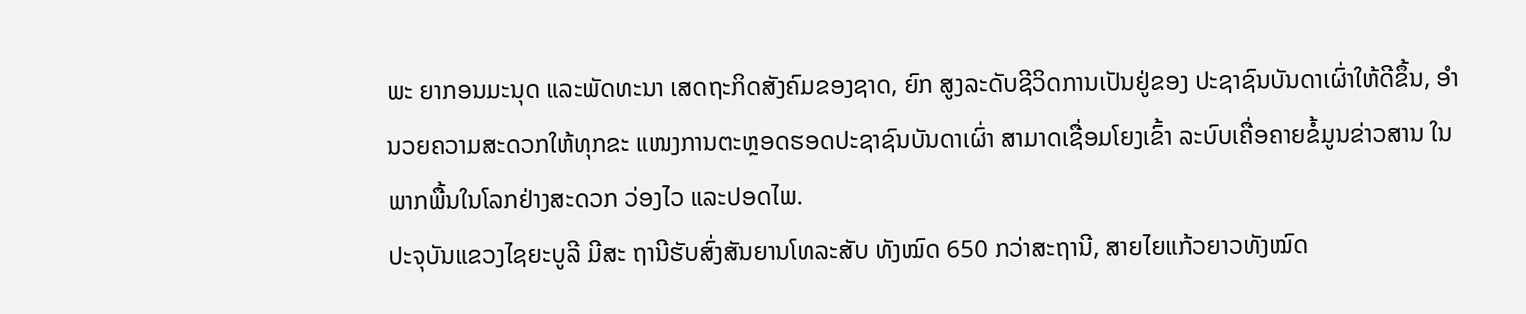ພະ ຍາກອນມະນຸດ ແລະພັດທະນາ ເສດຖະກິດສັງຄົມຂອງຊາດ, ຍົກ ສູງລະດັບຊີວິດການເປັນຢູ່ຂອງ ປະຊາຊົນບັນດາເຜົ່າໃຫ້ດີຂຶ້ນ, ອຳນວຍຄວາມສະດວກໃຫ້ທຸກຂະ ແໜງການຕະຫຼອດຮອດປະຊາຊົນບັນດາເຜົ່າ ສາມາດເຊື່ອມໂຍງເຂົ້າ ລະບົບເຄື່ອຄາຍຂໍ້ມູນຂ່າວສານ ໃນພາກພື້ນໃນໂລກຢ່າງສະດວກ ວ່ອງໄວ ແລະປອດໄພ.
ປະຈຸບັນແຂວງໄຊຍະບູລີ ມີສະ ຖານີຮັບສົ່ງສັນຍານໂທລະສັບ ທັງໝົດ 650 ກວ່າສະຖານີ, ສາຍໄຍແກ້ວຍາວທັງໝົດ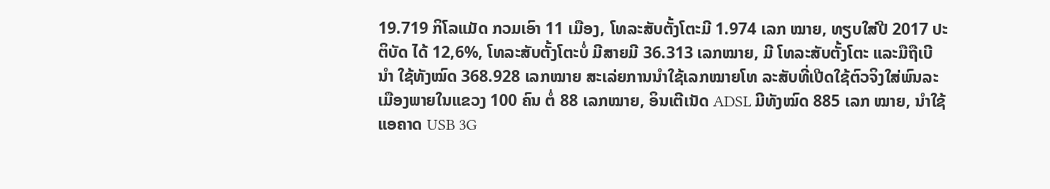19.719 ກິໂລແມັດ ກວມເອົາ 11 ເມືອງ, ໂທລະສັບຕັ້ງໂຕະມີ 1.974 ເລກ ໝາຍ, ທຽບໃສ່ປີ 2017 ປະຕິບັດ ໄດ້ 12,6%, ໂທລະສັບຕັ້ງໂຕະບໍ່ ມີສາຍມີ 36.313 ເລກໝາຍ, ມີ ໂທລະສັບຕັ້ງໂຕະ ແລະມືຖືເບີນຳ ໃຊ້ທັງໝົດ 368.928 ເລກໝາຍ ສະເລ່ຍການນຳໃຊ້ເລກໝາຍໂທ ລະສັບທີ່ເປີດໃຊ້ຕົວຈິງໃສ່ພົນລະ ເມືອງພາຍໃນແຂວງ 100 ຄົນ ຕໍ່ 88 ເລກໝາຍ, ອິນເຕີເນັດ ADSL ມີທັງໝົດ 885 ເລກ ໝາຍ, ນຳໃຊ້ແອຄາດ USB 3G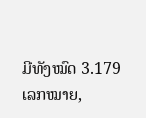ມີທັງໝົດ 3.179 ເລກໝາຍ,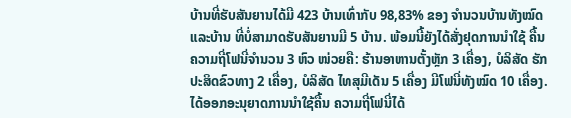ບ້ານທີ່ຮັບສັນຍານໄດ້ມີ 423 ບ້ານເທົ່າກັບ 98,83% ຂອງ ຈໍານວນບ້ານທັງໝົດ ແລະບ້ານ ທີ່ບໍ່ສາມາດຮັບສັນຍານມີ 5 ບ້ານ. ພ້ອມນີ້ຍັງໄດ້ສັ່ງຢຸດການນຳໃຊ້ ຄື້ນຄວາມຖີ່ໂຟນີ່ຈຳນວນ 3 ຫົວ ໜ່ວຍຄື: ຮ້ານອາຫານຕັ້ງຫຼັກ 3 ເຄື່ອງ, ບໍລິສັດ ຮັກປະສິດຂົວທາງ 2 ເຄື່ອງ, ບໍລິສັດ ໄທສຸມີເດັນ 5 ເຄື່ອງ ມີໂຟນີ່ທັງໝົດ 10 ເຄື່ອງ. ໄດ້ອອກອະນຸຍາດການນຳໃຊ້ຄື້ນ ຄວາມຖີ່ໂຟນີ່ໄດ້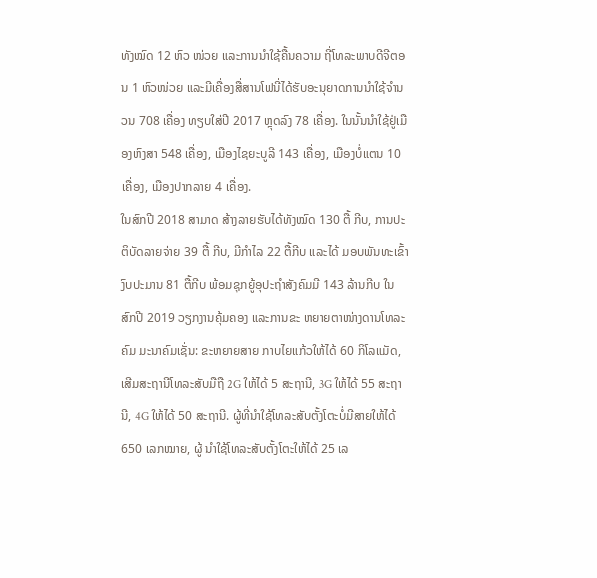ທັງໝົດ 12 ຫົວ ໜ່ວຍ ແລະການນຳໃຊ້ຄື້ນຄວາມ ຖີ່ໂທລະພາບດີຈີຕອນ 1 ຫົວໜ່ວຍ ແລະມີເຄື່ອງສື່ສານໂຟນີ່ໄດ້ຮັບອະນຸຍາດການນຳໃຊ້ຈຳນວນ 708 ເຄື່ອງ ທຽບໃສ່ປີ 2017 ຫຼຸດລົງ 78 ເຄື່ອງ. ໃນນັ້ນນຳໃຊ້ຢູ່ເມືອງຫົງສາ 548 ເຄື່ອງ, ເມືອງໄຊຍະບູລີ 143 ເຄື່ອງ, ເມືອງບໍ່ແຕນ 10 ເຄື່ອງ, ເມືອງປາກລາຍ 4 ເຄື່ອງ.
ໃນສົກປີ 2018 ສາມາດ ສ້າງລາຍຮັບໄດ້ທັງໝົດ 130 ຕື້ ກີບ, ການປະຕິບັດລາຍຈ່າຍ 39 ຕື້ ກີບ, ມີກຳໄລ 22 ຕື້ກີບ ແລະໄດ້ ມອບພັນທະເຂົ້າງົບປະມານ 81 ຕື້ກີບ ພ້ອມຊຸກຍູ້ອຸປະຖຳສັງຄົມມີ 143 ລ້ານກີບ ໃນສົກປີ 2019 ວຽກງານຄຸ້ມຄອງ ແລະການຂະ ຫຍາຍຕາໜ່າງດານໂທລະຄົມ ມະນາຄົມເຊັ່ນ: ຂະຫຍາຍສາຍ ກາບໄຍແກ້ວໃຫ້ໄດ້ 60 ກິໂລແມັດ, ເສີມສະຖານີໂທລະສັບມືຖື 2G ໃຫ້ໄດ້ 5 ສະຖານີ, 3G ໃຫ້ໄດ້ 55 ສະຖານີ, 4G ໃຫ້ໄດ້ 50 ສະຖານີ. ຜູ້ທີ່ນຳໃຊ້ໂທລະສັບຕັ້ງໂຕະບໍ່ມີສາຍໃຫ້ໄດ້ 650 ເລກໝາຍ, ຜູ້ ນຳໃຊ້ໂທລະສັບຕັ້ງໂຕະໃຫ້ໄດ້ 25 ເລ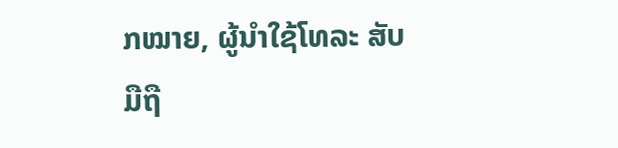ກໝາຍ, ຜູ້ນຳໃຊ້ໂທລະ ສັບມືຖື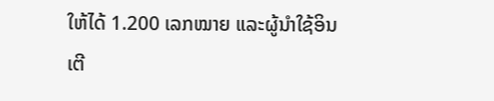ໃຫ້ໄດ້ 1.200 ເລກໝາຍ ແລະຜູ້ນຳໃຊ້ອິນເຕີ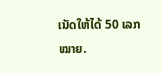ເນັດໃຫ້ໄດ້ 50 ເລກໝາຍ.